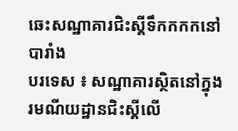ឆេះសណ្ឋាគារជិះស្គីទឹកកកកនៅបារាំង
បរទេស ៖ សណ្ឋាគារស្ថិតនៅក្នុងរមណីយដ្ឋានជិះស្គីលើ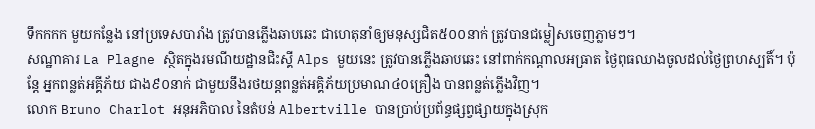ទឹកកកក មួយកន្លែង នៅប្រទេសបារាំង ត្រូវបានភ្លើងឆាបឆេះ ជាហេតុនាំឲ្យមនុស្សជិត៥០០នាក់ ត្រូវបានជម្លៀសចេញភ្លាមៗ។
សណ្ឋាគារ La Plagne ស្ថិតក្នុងរមណីយដ្ឋានជិះស្គី Alps មួយនេះ ត្រូវបានភ្លើងឆាបឆេះ នៅពាក់កណ្តាលអធ្រាត ថ្ងៃពុធឈាងចូលដល់ថ្ងៃព្រហស្បតិ៍។ ប៉ុន្តែ អ្នកពន្លត់អគ្គីភ័យ ជាង៩០នាក់ ជាមួយនឹងរថយន្តពន្លត់អគ្គិភ័យប្រមាណ៤០គ្រឿង បានពន្លត់ភ្លើងវិញ។
លោក Bruno Charlot អនុអភិបាល នៃតំបន់ Albertville បានប្រាប់ប្រព័ន្ធផ្សព្វផ្សាយក្នុងស្រុក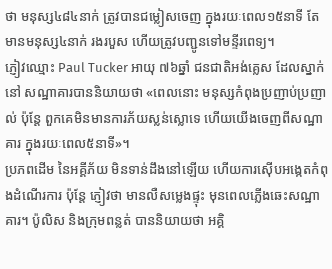ថា មនុស្ស៤៨៤នាក់ ត្រូវបានជម្លៀសចេញ ក្នុងរយៈពេល១៥នាទី តែ មានមនុស្ស៤នាក់ រងរបួស ហើយត្រូវបញ្ជូនទៅមន្ទីរពេទ្យ។
ភ្ញៀវឈ្មោះ Paul Tucker អាយុ ៧៦ឆ្នាំ ជនជាតិអង់គ្លេស ដែលស្នាក់នៅ សណ្ឋាគារបាននិយាយថា «ពេលនោះ មនុស្សកំពុងប្រញាប់ប្រញាល់ ប៉ុន្តែ ពួកគេមិនមានការភ័យស្លន់ស្លោទេ ហើយយើងចេញពីសណ្ឋាគារ ក្នុងរយៈពេល៥នាទី»។
ប្រភពដើម នៃអគ្គីភ័យ មិនទាន់ដឹងនៅឡើយ ហើយការស៊ើបអង្កេតកំពុងដំណើរការ ប៉ុន្តែ ភ្ញៀវថា មានលឺសម្លេងផ្ទុះ មុនពេលភ្លើងឆេះសណ្ឋាគារ។ ប៉ូលិស និងក្រុមពន្លត់ បាននិយាយថា អគ្គិ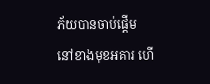ភ័យបានចាប់ផ្តើម នៅខាងមុខអគារ ហើ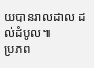យបានរាលដាល ដល់ដំបូល៕
ប្រភព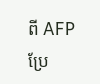ពី AFP ប្រែ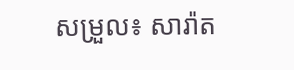សម្រួល៖ សារ៉ាត